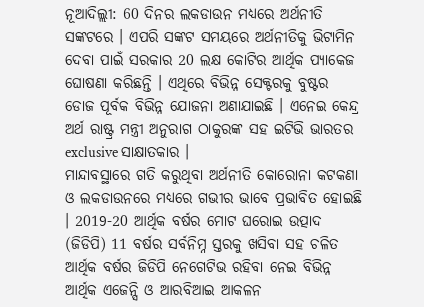ନୂଆଦିଲ୍ଲୀ: 60 ଦିନର ଲକଡାଉନ ମଧ୍ୟରେ ଅର୍ଥନୀତି ସଙ୍କଟରେ । ଏପରି ସଙ୍କଟ ସମୟରେ ଅର୍ଥନୀତିକୁ ଭିଟାମିନ ଦେବା ପାଇଁ ସରକାର 20 ଲକ୍ଷ କୋଟିର ଆର୍ଥିକ ପ୍ୟାକେଜ ଘୋଷଣା କରିଛନ୍ତି । ଏଥିରେ ବିଭିନ୍ନ ସେକ୍ଟରକୁ ବୁଷ୍ଟର ଡୋଜ ପୂର୍ବକ ବିଭିନ୍ନ ଯୋଜନା ଅଣାଯାଇଛି । ଏନେଇ କେନ୍ଦ୍ର ଅର୍ଥ ରାଷ୍ଟ୍ର ମନ୍ତ୍ରୀ ଅନୁରାଗ ଠାକୁରଙ୍କ ସହ ଇଟିଭି ଭାରତର exclusive ସାକ୍ଷାତକାର ।
ମାନ୍ଦାବସ୍ଥାରେ ଗତି କରୁଥିବା ଅର୍ଥନୀତି କୋରୋନା କଟକଣା ଓ ଲକଡାଉନରେ ମଧ୍ୟରେ ଗଭୀର ଭାବେ ପ୍ରଭାବିତ ହୋଇଛି । 2019-20 ଆର୍ଥିକ ବର୍ଷର ମୋଟ ଘରୋଇ ଉତ୍ପାଦ (ଜିଡିପି) 11 ବର୍ଷର ସର୍ବନିମ୍ନ ସ୍ତରକୁ ଖସିବା ସହ ଚଳିତ ଆର୍ଥିକ ବର୍ଷର ଜିଡିପି ନେଗେଟିଭ ରହିବା ନେଇ ବିଭିନ୍ନ ଆର୍ଥିକ ଏଜେନ୍ସି ଓ ଆରବିଆଇ ଆକଳନ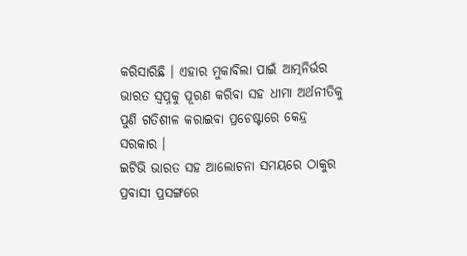କରିସାରିଛି । ଏହାର ମୁକାବିଲା ପାଇଁ ଆତ୍ମନିର୍ଭର ଭାରତ ସ୍ବପ୍ନକୁ ପୂରଣ କରିବା ସହ ଧୀମା ଅର୍ଥନୀତିକୁ ପୁଣି ଗତିଶୀଳ କରାଇବା ପ୍ରଚେଷ୍ଟାରେ କେନ୍ଦ୍ର ସରକାର ।
ଇଟିଭି ଭାରତ ସହ ଆଲୋଚନା ସମୟରେ ଠାକୁର ପ୍ରବାସୀ ପ୍ରସଙ୍ଗରେ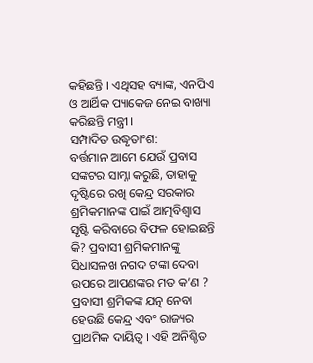କହିଛନ୍ତି । ଏଥିସହ ବ୍ୟାଙ୍କ, ଏନପିଏ ଓ ଆର୍ଥିକ ପ୍ୟାକେଜ ନେଇ ବାଖ୍ୟା କରିଛନ୍ତି ମନ୍ତ୍ରୀ ।
ସମ୍ପାଦିତ ଉଦ୍ଧୃତାଂଶ:
ବର୍ତ୍ତମାନ ଆମେ ଯେଉଁ ପ୍ରବାସ ସଙ୍କଟର ସାମ୍ନା କରୁଛି, ତାହାକୁ ଦୃଷ୍ଟିରେ ରଖି କେନ୍ଦ୍ର ସରକାର ଶ୍ରମିକମାନଙ୍କ ପାଇଁ ଆତ୍ମବିଶ୍ୱାସ ସୃଷ୍ଟି କରିବାରେ ବିଫଳ ହୋଇଛନ୍ତି କି? ପ୍ରବାସୀ ଶ୍ରମିକମାନଙ୍କୁ ସିଧାସଳଖ ନଗଦ ଟଙ୍କା ଦେବା ଉପରେ ଆପଣଙ୍କର ମତ କ’ଣ ?
ପ୍ରବାସୀ ଶ୍ରମିକଙ୍କ ଯତ୍ନ ନେବା ହେଉଛି କେନ୍ଦ୍ର ଏବଂ ରାଜ୍ୟର ପ୍ରାଥମିକ ଦାୟିତ୍ବ । ଏହି ଅନିଶ୍ଚିତ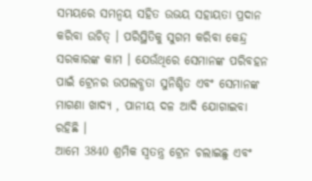ସମୟରେ ସମନ୍ୱୟ ସହିତ ଉଭୟ ସହାୟତା ପ୍ରଦାନ କରିବା ଉଚିତ୍ । ପରିସ୍ଥିତିକୁ ସୁଗମ କରିବା କେନ୍ଦ୍ର ସରକାରଙ୍କ କାମ । ଯେଉଁଥିରେ ସେମାନଙ୍କ ପରିବହନ ପାଇଁ ଟ୍ରେନର ଉପଲବ୍ଧତା ସୁନିଶ୍ଚିତ ଏବଂ ସେମାନଙ୍କ ମାଗଣା ଖାଦ୍ୟ , ପାନୀୟ ଦଳ ଆଦି ଯୋଗାଇବା ରହିଛି ।
ଆମେ 3840 ଶ୍ରମିକ ସ୍ୱତନ୍ତ୍ର ଟ୍ରେନ ଚଲାଇଛୁ ଏବଂ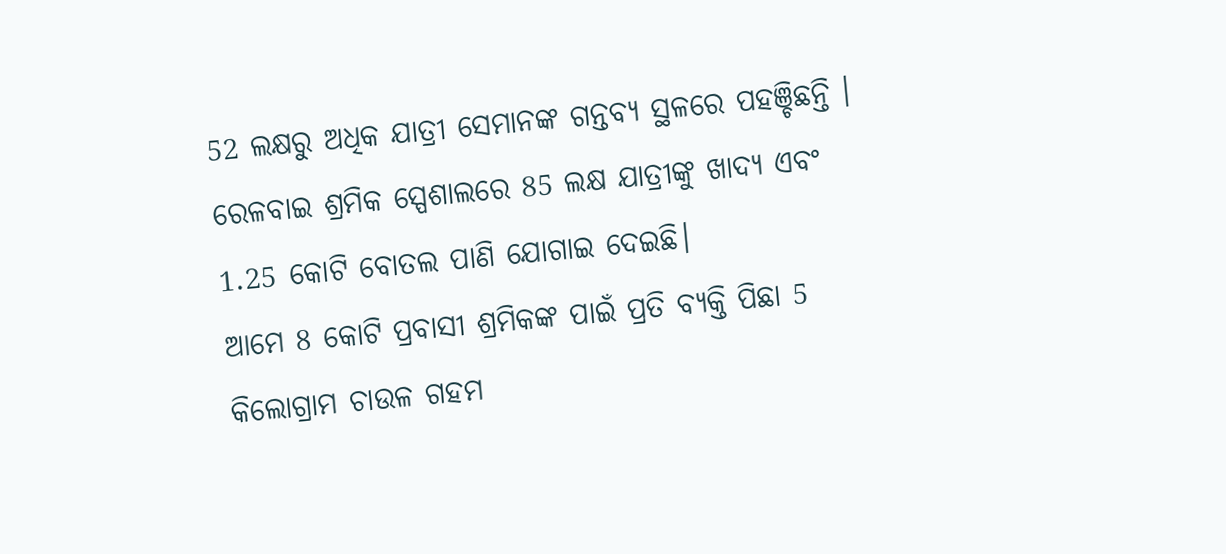52 ଲକ୍ଷରୁ ଅଧିକ ଯାତ୍ରୀ ସେମାନଙ୍କ ଗନ୍ତବ୍ୟ ସ୍ଥଳରେ ପହଞ୍ଚିଛନ୍ତି । ରେଳବାଇ ଶ୍ରମିକ ସ୍ପେଶାଲରେ 85 ଲକ୍ଷ ଯାତ୍ରୀଙ୍କୁ ଖାଦ୍ୟ ଏବଂ 1.25 କୋଟି ବୋତଲ ପାଣି ଯୋଗାଇ ଦେଇଛି।
ଆମେ 8 କୋଟି ପ୍ରବାସୀ ଶ୍ରମିକଙ୍କ ପାଇଁ ପ୍ରତି ବ୍ୟକ୍ତି ପିଛା 5 କିଲୋଗ୍ରାମ ଚାଉଳ ଗହମ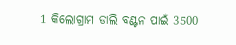1 କିଲୋଗ୍ରାମ ଡାଲି ବଣ୍ଟନ ପାଇଁ 3500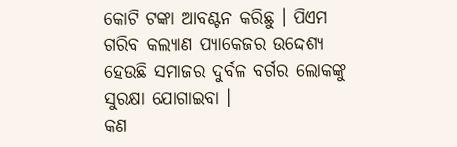କୋଟି ଟଙ୍କା ଆବଣ୍ଟନ କରିଛୁ । ପିଏମ ଗରିବ କଲ୍ୟାଣ ପ୍ୟାକେଜର ଉଦ୍ଦେଶ୍ୟ ହେଉଛି ସମାଜର ଦୁର୍ବଳ ବର୍ଗର ଲୋକଙ୍କୁ ସୁରକ୍ଷା ଯୋଗାଇବା ।
କଣ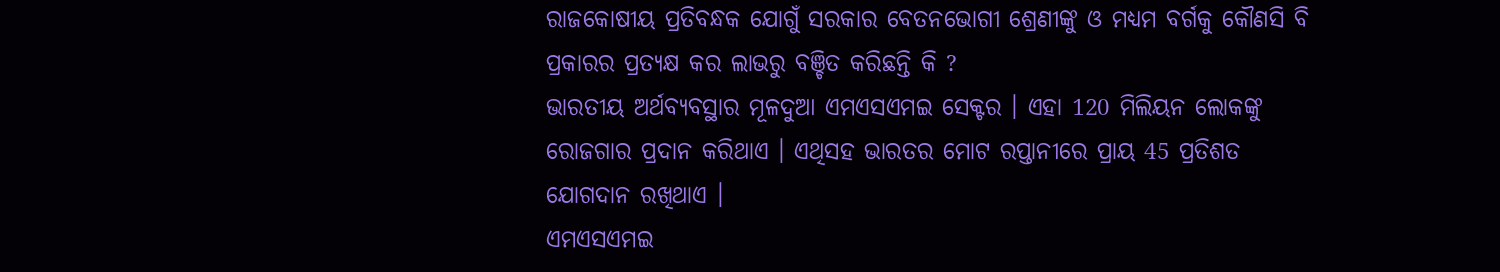ରାଜକୋଷୀୟ ପ୍ରତିବନ୍ଧକ ଯୋଗୁଁ ସରକାର ବେତନଭୋଗୀ ଶ୍ରେଣୀଙ୍କୁ ଓ ମଧ୍ୟମ ବର୍ଗକୁ କୌଣସି ବି ପ୍ରକାରର ପ୍ରତ୍ୟକ୍ଷ କର ଲାଭରୁ ବଞ୍ଚିତ କରିଛନ୍ତି କି ?
ଭାରତୀୟ ଅର୍ଥବ୍ୟବସ୍ଥାର ମୂଳଦୁଆ ଏମଏସଏମଇ ସେକ୍ଟର । ଏହା 120 ମିଲିୟନ ଲୋକଙ୍କୁ ରୋଜଗାର ପ୍ରଦାନ କରିଥାଏ । ଏଥିସହ ଭାରତର ମୋଟ ରପ୍ତାନୀରେ ପ୍ରାୟ 45 ପ୍ରତିଶତ ଯୋଗଦାନ ରଖିଥାଏ ।
ଏମଏସଏମଇ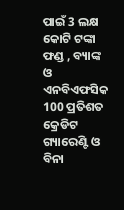ପାଇଁ 3 ଲକ୍ଷ କୋଟି ଟଙ୍କା ଫଣ୍ଡ , ବ୍ୟାଙ୍କ ଓ ଏନବିଏଫସିକ 100 ପ୍ରତିଶତ କ୍ରେଡିଟ ଗ୍ୟାରେଣ୍ଟି ଓ ବିନା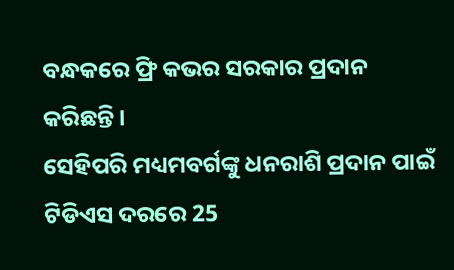ବନ୍ଧକରେ ଫ୍ରି କଭର ସରକାର ପ୍ରଦାନ କରିଛନ୍ତି ।
ସେହିପରି ମଧ୍ୟମବର୍ଗଙ୍କୁ ଧନରାଶି ପ୍ରଦାନ ପାଇଁ ଟିଡିଏସ ଦରରେ 25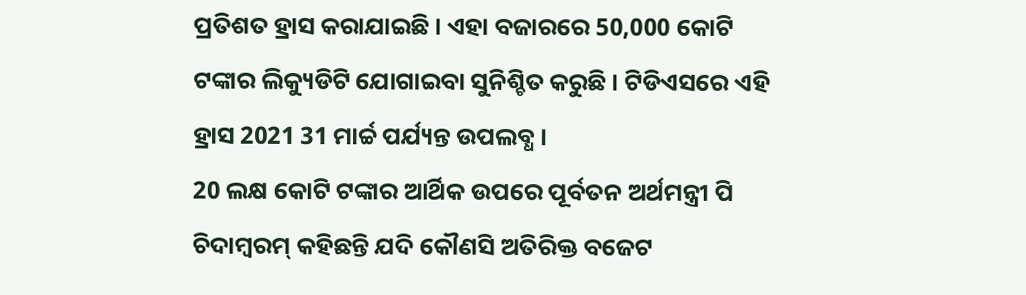ପ୍ରତିଶତ ହ୍ରାସ କରାଯାଇଛି । ଏହା ବଜାରରେ 50,000 କୋଟି ଟଙ୍କାର ଲିକ୍ୟୁଡିଟି ଯୋଗାଇବା ସୁନିଶ୍ଚିତ କରୁଛି । ଟିଡିଏସରେ ଏହି ହ୍ରାସ 2021 31 ମାର୍ଚ୍ଚ ପର୍ଯ୍ୟନ୍ତ ଉପଲବ୍ଧ ।
20 ଲକ୍ଷ କୋଟି ଟଙ୍କାର ଆର୍ଥିକ ଉପରେ ପୂର୍ବତନ ଅର୍ଥମନ୍ତ୍ରୀ ପି ଚିଦାମ୍ବରମ୍ କହିଛନ୍ତି ଯଦି କୌଣସି ଅତିରିକ୍ତ ବଜେଟ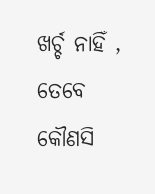ଖର୍ଚ୍ଚ ନାହିଁ , ତେବେ କୌଣସି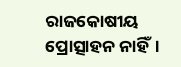ରାଜକୋଷୀୟ ପ୍ରୋତ୍ସାହନ ନାହିଁ।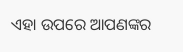ଏହା ଉପରେ ଆପଣଙ୍କର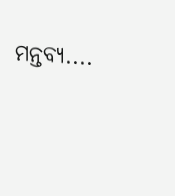ମନ୍ତବ୍ୟ....